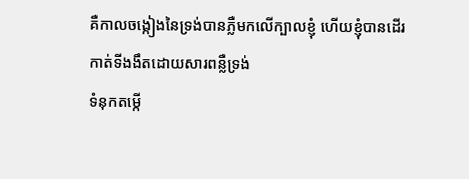គឺកាលចង្កៀងនៃទ្រង់បានភ្លឺមកលើក្បាលខ្ញុំ ហើយខ្ញុំបានដើរកាត់ទីងងឹតដោយសារពន្លឺទ្រង់
ទំនុកតម្កើ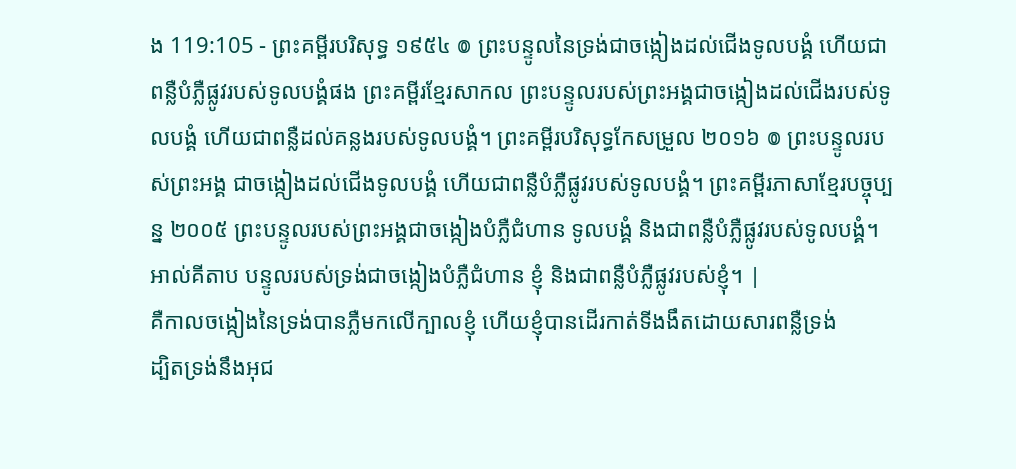ង 119:105 - ព្រះគម្ពីរបរិសុទ្ធ ១៩៥៤ ៙ ព្រះបន្ទូលនៃទ្រង់ជាចង្កៀងដល់ជើងទូលបង្គំ ហើយជាពន្លឺបំភ្លឺផ្លូវរបស់ទូលបង្គំផង ព្រះគម្ពីរខ្មែរសាកល ព្រះបន្ទូលរបស់ព្រះអង្គជាចង្កៀងដល់ជើងរបស់ទូលបង្គំ ហើយជាពន្លឺដល់គន្លងរបស់ទូលបង្គំ។ ព្រះគម្ពីរបរិសុទ្ធកែសម្រួល ២០១៦ ៙ ព្រះបន្ទូលរបស់ព្រះអង្គ ជាចង្កៀងដល់ជើងទូលបង្គំ ហើយជាពន្លឺបំភ្លឺផ្លូវរបស់ទូលបង្គំ។ ព្រះគម្ពីរភាសាខ្មែរបច្ចុប្បន្ន ២០០៥ ព្រះបន្ទូលរបស់ព្រះអង្គជាចង្កៀងបំភ្លឺជំហាន ទូលបង្គំ និងជាពន្លឺបំភ្លឺផ្លូវរបស់ទូលបង្គំ។ អាល់គីតាប បន្ទូលរបស់ទ្រង់ជាចង្កៀងបំភ្លឺជំហាន ខ្ញុំ និងជាពន្លឺបំភ្លឺផ្លូវរបស់ខ្ញុំ។ |
គឺកាលចង្កៀងនៃទ្រង់បានភ្លឺមកលើក្បាលខ្ញុំ ហើយខ្ញុំបានដើរកាត់ទីងងឹតដោយសារពន្លឺទ្រង់
ដ្បិតទ្រង់នឹងអុជ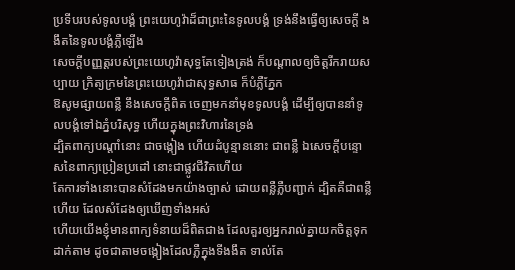ប្រទីបរបស់ទូលបង្គំ ព្រះយេហូវ៉ាដ៏ជាព្រះនៃទូលបង្គំ ទ្រង់នឹងធ្វើឲ្យសេចក្ដី ងងឹតនៃទូលបង្គំភ្លឺឡើង
សេចក្ដីបញ្ញត្តរបស់ព្រះយេហូវ៉ាសុទ្ធតែទៀងត្រង់ ក៏បណ្តាលឲ្យចិត្តរីករាយសប្បាយ ក្រិត្យក្រមនៃព្រះយេហូវ៉ាជាសុទ្ធសាធ ក៏បំភ្លឺភ្នែក
ឱសូមផ្សាយពន្លឺ នឹងសេចក្ដីពិត ចេញមកនាំមុខទូលបង្គំ ដើម្បីឲ្យបាននាំទូលបង្គំទៅឯភ្នំបរិសុទ្ធ ហើយក្នុងព្រះវិហារនៃទ្រង់
ដ្បិតពាក្យបណ្តាំនោះ ជាចង្កៀង ហើយដំបូន្មាននោះ ជាពន្លឺ ឯសេចក្ដីបន្ទោសនៃពាក្យប្រៀនប្រដៅ នោះជាផ្លូវជីវិតហើយ
តែការទាំងនោះបានសំដែងមកយ៉ាងច្បាស់ ដោយពន្លឺភ្លឺបញ្ជាក់ ដ្បិតគឺជាពន្លឺហើយ ដែលសំដែងឲ្យឃើញទាំងអស់
ហើយយើងខ្ញុំមានពាក្យទំនាយដ៏ពិតជាង ដែលគួរឲ្យអ្នករាល់គ្នាយកចិត្តទុកដាក់តាម ដូចជាតាមចង្កៀងដែលភ្លឺក្នុងទីងងឹត ទាល់តែ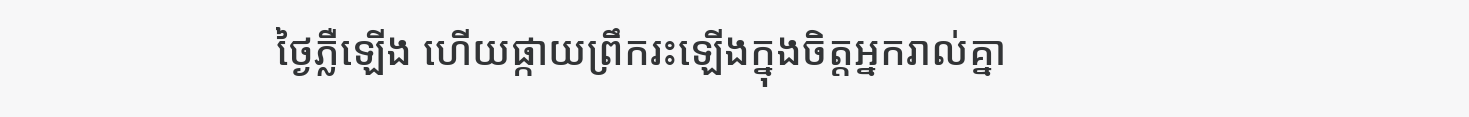ថ្ងៃភ្លឺឡើង ហើយផ្កាយព្រឹករះឡើងក្នុងចិត្តអ្នករាល់គ្នា